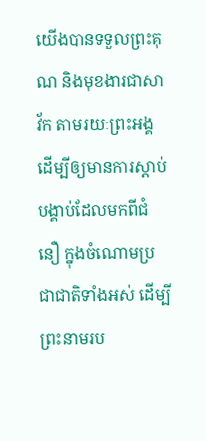យើងបានទទួលព្រះគុណ និងមុខងារជាសាវ័ក តាមរយៈព្រះអង្គ ដើម្បីឲ្យមានការស្ដាប់បង្គាប់ដែលមកពីជំនឿ ក្នុងចំណោមប្រជាជាតិទាំងអស់ ដើម្បីព្រះនាមរប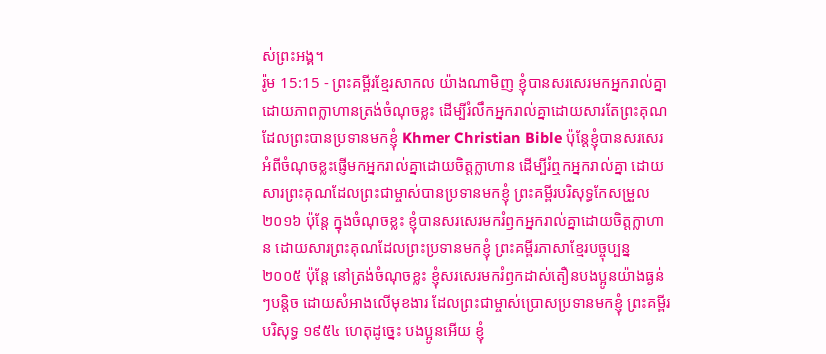ស់ព្រះអង្គ។
រ៉ូម 15:15 - ព្រះគម្ពីរខ្មែរសាកល យ៉ាងណាមិញ ខ្ញុំបានសរសេរមកអ្នករាល់គ្នាដោយភាពក្លាហានត្រង់ចំណុចខ្លះ ដើម្បីរំលឹកអ្នករាល់គ្នាដោយសារតែព្រះគុណដែលព្រះបានប្រទានមកខ្ញុំ Khmer Christian Bible ប៉ុន្ដែខ្ញុំបានសរសេរអំពីចំណុចខ្លះផ្ញើមកអ្នករាល់គ្នាដោយចិត្ដក្លាហាន ដើម្បីរំឮកអ្នករាល់គ្នា ដោយសារព្រះគុណដែលព្រះជាម្ចាស់បានប្រទានមកខ្ញុំ ព្រះគម្ពីរបរិសុទ្ធកែសម្រួល ២០១៦ ប៉ុន្តែ ក្នុងចំណុចខ្លះ ខ្ញុំបានសរសេរមករំឭកអ្នករាល់គ្នាដោយចិត្តក្លាហាន ដោយសារព្រះគុណដែលព្រះប្រទានមកខ្ញុំ ព្រះគម្ពីរភាសាខ្មែរបច្ចុប្បន្ន ២០០៥ ប៉ុន្តែ នៅត្រង់ចំណុចខ្លះ ខ្ញុំសរសេរមករំឭកដាស់តឿនបងប្អូនយ៉ាងធ្ងន់ៗបន្ដិច ដោយសំអាងលើមុខងារ ដែលព្រះជាម្ចាស់ប្រោសប្រទានមកខ្ញុំ ព្រះគម្ពីរបរិសុទ្ធ ១៩៥៤ ហេតុដូច្នេះ បងប្អូនអើយ ខ្ញុំ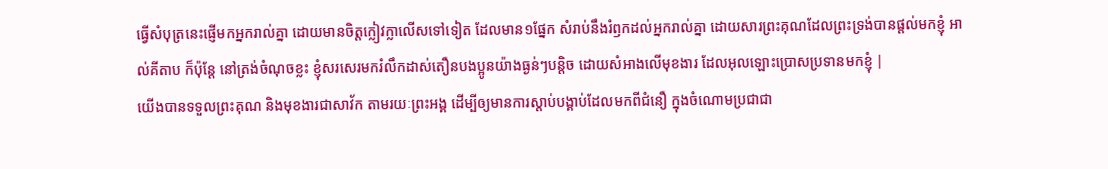ធ្វើសំបុត្រនេះផ្ញើមកអ្នករាល់គ្នា ដោយមានចិត្តក្លៀវក្លាលើសទៅទៀត ដែលមាន១ផ្នែក សំរាប់នឹងរំឭកដល់អ្នករាល់គ្នា ដោយសារព្រះគុណដែលព្រះទ្រង់បានផ្តល់មកខ្ញុំ អាល់គីតាប ក៏ប៉ុន្ដែ នៅត្រង់ចំណុចខ្លះ ខ្ញុំសរសេរមករំលឹកដាស់តឿនបងប្អូនយ៉ាងធ្ងន់ៗបន្ដិច ដោយសំអាងលើមុខងារ ដែលអុលឡោះប្រោសប្រទានមកខ្ញុំ |
យើងបានទទួលព្រះគុណ និងមុខងារជាសាវ័ក តាមរយៈព្រះអង្គ ដើម្បីឲ្យមានការស្ដាប់បង្គាប់ដែលមកពីជំនឿ ក្នុងចំណោមប្រជាជា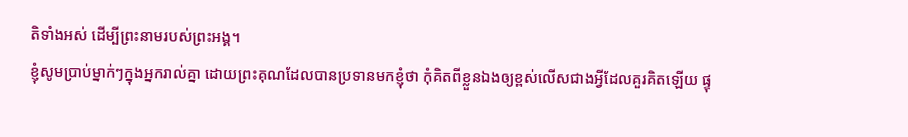តិទាំងអស់ ដើម្បីព្រះនាមរបស់ព្រះអង្គ។
ខ្ញុំសូមប្រាប់ម្នាក់ៗក្នុងអ្នករាល់គ្នា ដោយព្រះគុណដែលបានប្រទានមកខ្ញុំថា កុំគិតពីខ្លួនឯងឲ្យខ្ពស់លើសជាងអ្វីដែលគួរគិតឡើយ ផ្ទុ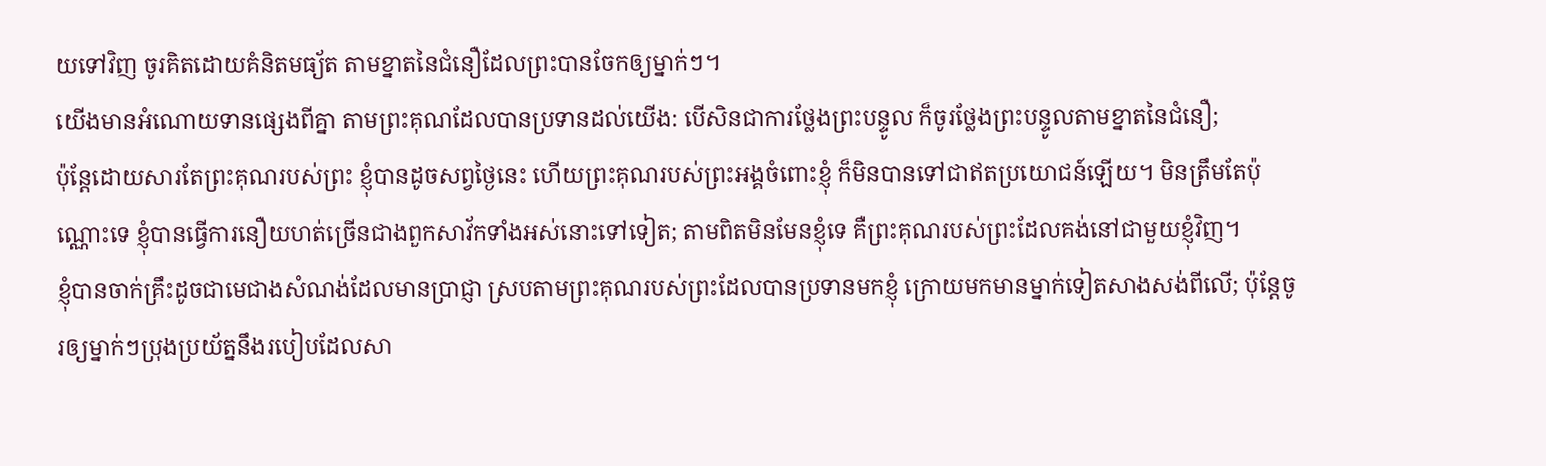យទៅវិញ ចូរគិតដោយគំនិតមធ្យ័ត តាមខ្នាតនៃជំនឿដែលព្រះបានចែកឲ្យម្នាក់ៗ។
យើងមានអំណោយទានផ្សេងពីគ្នា តាមព្រះគុណដែលបានប្រទានដល់យើង: បើសិនជាការថ្លែងព្រះបន្ទូល ក៏ចូរថ្លែងព្រះបន្ទូលតាមខ្នាតនៃជំនឿ;
ប៉ុន្តែដោយសារតែព្រះគុណរបស់ព្រះ ខ្ញុំបានដូចសព្វថ្ងៃនេះ ហើយព្រះគុណរបស់ព្រះអង្គចំពោះខ្ញុំ ក៏មិនបានទៅជាឥតប្រយោជន៍ឡើយ។ មិនត្រឹមតែប៉ុណ្ណោះទេ ខ្ញុំបានធ្វើការនឿយហត់ច្រើនជាងពួកសាវ័កទាំងអស់នោះទៅទៀត; តាមពិតមិនមែនខ្ញុំទេ គឺព្រះគុណរបស់ព្រះដែលគង់នៅជាមួយខ្ញុំវិញ។
ខ្ញុំបានចាក់គ្រឹះដូចជាមេជាងសំណង់ដែលមានប្រាជ្ញា ស្របតាមព្រះគុណរបស់ព្រះដែលបានប្រទានមកខ្ញុំ ក្រោយមកមានម្នាក់ទៀតសាងសង់ពីលើ; ប៉ុន្តែចូរឲ្យម្នាក់ៗប្រុងប្រយ័ត្ននឹងរបៀបដែលសា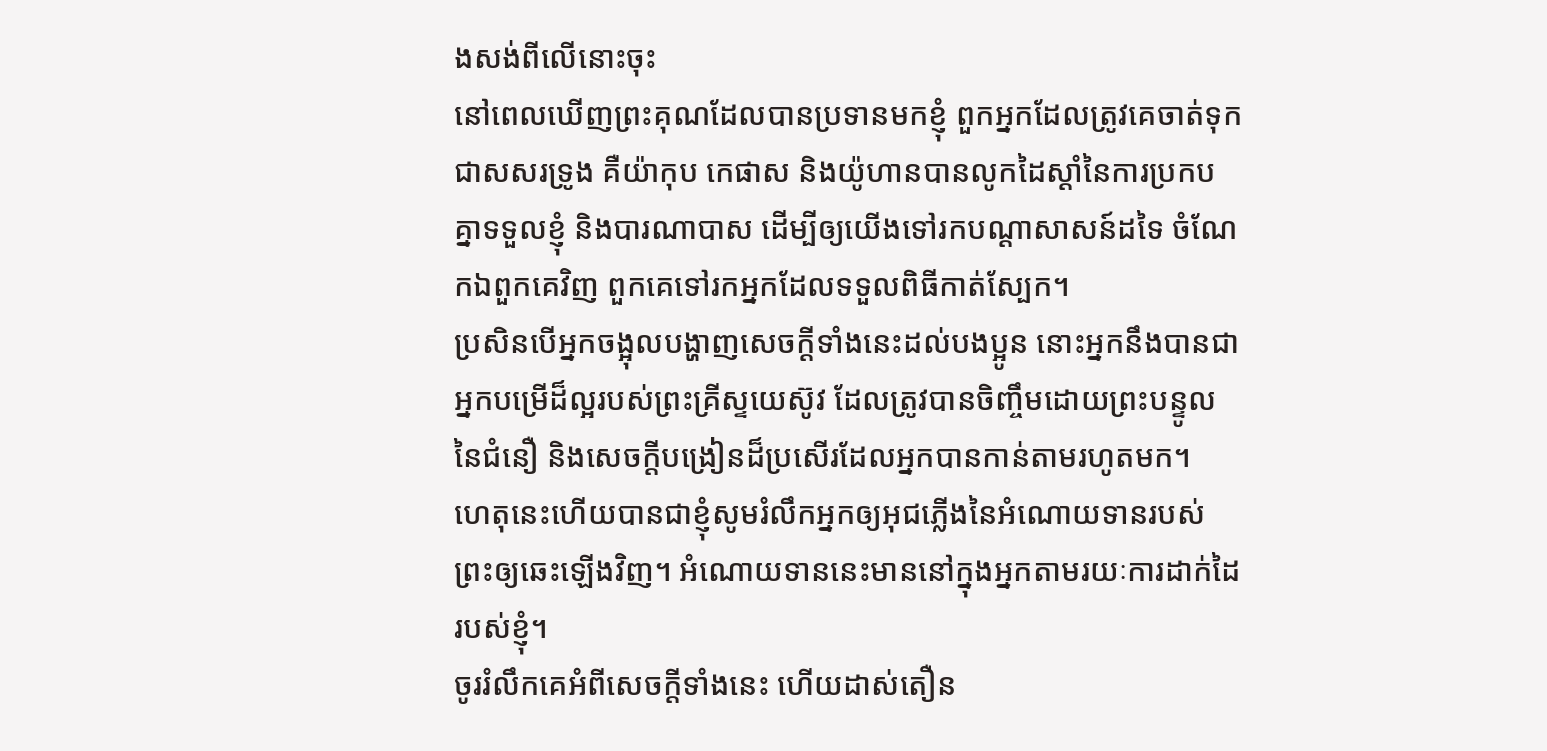ងសង់ពីលើនោះចុះ
នៅពេលឃើញព្រះគុណដែលបានប្រទានមកខ្ញុំ ពួកអ្នកដែលត្រូវគេចាត់ទុកជាសសរទ្រូង គឺយ៉ាកុប កេផាស និងយ៉ូហានបានលូកដៃស្ដាំនៃការប្រកបគ្នាទទួលខ្ញុំ និងបារណាបាស ដើម្បីឲ្យយើងទៅរកបណ្ដាសាសន៍ដទៃ ចំណែកឯពួកគេវិញ ពួកគេទៅរកអ្នកដែលទទួលពិធីកាត់ស្បែក។
ប្រសិនបើអ្នកចង្អុលបង្ហាញសេចក្ដីទាំងនេះដល់បងប្អូន នោះអ្នកនឹងបានជាអ្នកបម្រើដ៏ល្អរបស់ព្រះគ្រីស្ទយេស៊ូវ ដែលត្រូវបានចិញ្ចឹមដោយព្រះបន្ទូលនៃជំនឿ និងសេចក្ដីបង្រៀនដ៏ប្រសើរដែលអ្នកបានកាន់តាមរហូតមក។
ហេតុនេះហើយបានជាខ្ញុំសូមរំលឹកអ្នកឲ្យអុជភ្លើងនៃអំណោយទានរបស់ព្រះឲ្យឆេះឡើងវិញ។ អំណោយទាននេះមាននៅក្នុងអ្នកតាមរយៈការដាក់ដៃរបស់ខ្ញុំ។
ចូររំលឹកគេអំពីសេចក្ដីទាំងនេះ ហើយដាស់តឿន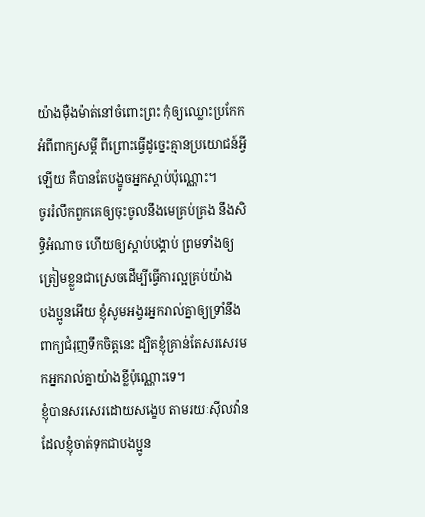យ៉ាងម៉ឺងម៉ាត់នៅចំពោះព្រះ កុំឲ្យឈ្លោះប្រកែកអំពីពាក្យសម្ដី ពីព្រោះធ្វើដូច្នេះគ្មានប្រយោជន៍អ្វីឡើយ គឺបានតែបង្ខូចអ្នកស្ដាប់ប៉ុណ្ណោះ។
ចូររំលឹកពួកគេឲ្យចុះចូលនឹងមេគ្រប់គ្រង នឹងសិទ្ធិអំណាច ហើយឲ្យស្ដាប់បង្គាប់ ព្រមទាំងឲ្យត្រៀមខ្លួនជាស្រេចដើម្បីធ្វើការល្អគ្រប់យ៉ាង
បងប្អូនអើយ ខ្ញុំសូមអង្វរអ្នករាល់គ្នាឲ្យទ្រាំនឹងពាក្យជំរុញទឹកចិត្តនេះ ដ្បិតខ្ញុំគ្រាន់តែសរសេរមកអ្នករាល់គ្នាយ៉ាងខ្លីប៉ុណ្ណោះទេ។
ខ្ញុំបានសរសេរដោយសង្ខេប តាមរយៈស៊ីលវ៉ានដែលខ្ញុំចាត់ទុកជាបងប្អូន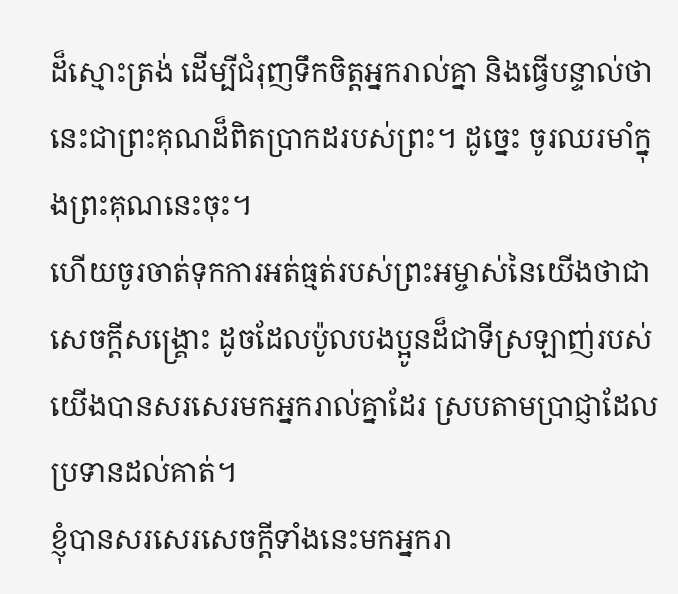ដ៏ស្មោះត្រង់ ដើម្បីជំរុញទឹកចិត្តអ្នករាល់គ្នា និងធ្វើបន្ទាល់ថា នេះជាព្រះគុណដ៏ពិតប្រាកដរបស់ព្រះ។ ដូច្នេះ ចូរឈរមាំក្នុងព្រះគុណនេះចុះ។
ហើយចូរចាត់ទុកការអត់ធ្មត់របស់ព្រះអម្ចាស់នៃយើងថាជាសេចក្ដីសង្គ្រោះ ដូចដែលប៉ូលបងប្អូនដ៏ជាទីស្រឡាញ់របស់យើងបានសរសេរមកអ្នករាល់គ្នាដែរ ស្របតាមប្រាជ្ញាដែលប្រទានដល់គាត់។
ខ្ញុំបានសរសេរសេចក្ដីទាំងនេះមកអ្នករា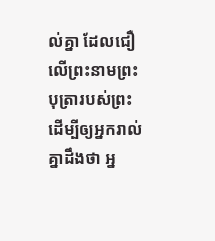ល់គ្នា ដែលជឿលើព្រះនាមព្រះបុត្រារបស់ព្រះ ដើម្បីឲ្យអ្នករាល់គ្នាដឹងថា អ្ន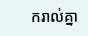ករាល់គ្នា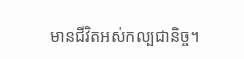មានជីវិតអស់កល្បជានិច្ច។